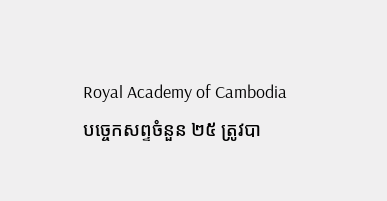Royal Academy of Cambodia
បច្ចេកសព្ទចំនួន ២៥ ត្រូវបា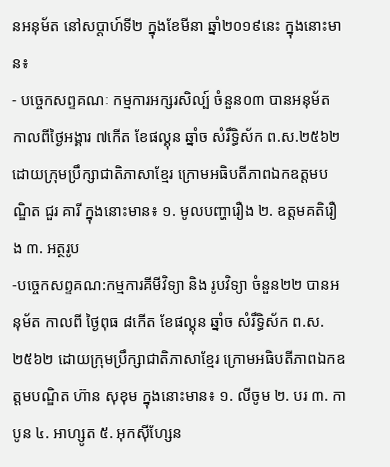នអនុម័ត នៅសប្តាហ៍ទី២ ក្នុងខែមីនា ឆ្នាំ២០១៩នេះ ក្នុងនោះមាន៖
- បច្ចេកសព្ទគណៈ កម្មការអក្សរសិល្ប៍ ចំនួន០៣ បានអនុម័ត កាលពីថ្ងៃអង្គារ ៧កើត ខែផល្គុន ឆ្នាំច សំរឹទ្ធិស័ក ព.ស.២៥៦២ ដោយក្រុមប្រឹក្សាជាតិភាសាខ្មែរ ក្រោមអធិបតីភាពឯកឧត្តមបណ្ឌិត ជួរ គារី ក្នុងនោះមាន៖ ១. មូលបញ្ហារឿង ២. ឧត្តមគតិរឿង ៣. អត្ថរូប
-បច្ចេកសព្ទគណ:កម្មការគីមីវិទ្យា និង រូបវិទ្យា ចំនួន២២ បានអនុម័ត កាលពី ថ្ងៃពុធ ៨កើត ខែផល្គុន ឆ្នាំច សំរឹទ្ធិស័ក ព.ស.២៥៦២ ដោយក្រុមប្រឹក្សាជាតិភាសាខ្មែរ ក្រោមអធិបតីភាពឯកឧត្តមបណ្ឌិត ហ៊ាន សុខុម ក្នុងនោះមាន៖ ១. លីចូម ២. បរ ៣. កាបូន ៤. អាហ្សូត ៥. អុកស៊ីហ្សែន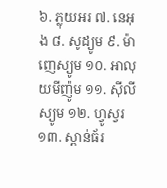៦. ភ្លុយអរ ៧. នេអុង ៨. សូដ្យូម ៩. ម៉ាញេស្យូម ១០. អាលុយមីញ៉ូម ១១. ស៊ីលីស្យូម ១២. ហ្វូស្វរ ១៣. ស្ពាន់ធ័រ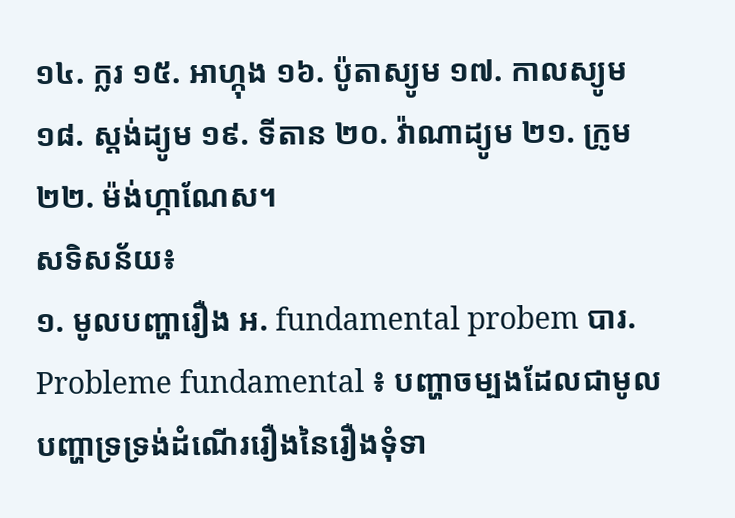១៤. ក្លរ ១៥. អាហ្កុង ១៦. ប៉ូតាស្យូម ១៧. កាលស្យូម ១៨. ស្តង់ដ្យូម ១៩. ទីតាន ២០. វ៉ាណាដ្យូម ២១. ក្រូម ២២. ម៉ង់ហ្កាណែស។
សទិសន័យ៖
១. មូលបញ្ហារឿង អ. fundamental probem បារ. Probleme fundamental ៖ បញ្ហាចម្បងដែលជាមូលបញ្ហាទ្រទ្រង់ដំណើររឿងនៃរឿងទុំទា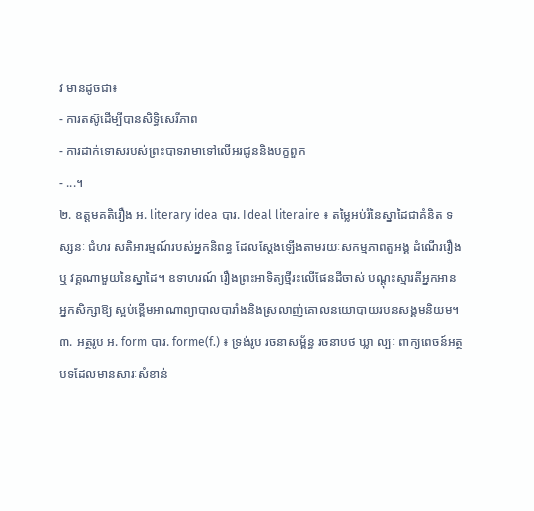វ មានដូចជា៖
- ការតស៊ូដើម្បីបានសិទ្ធិសេរីភាព
- ការដាក់ទោសរបស់ព្រះបាទរាមាទៅលើអរជូននិងបក្ខពួក
- ...។
២. ឧត្តមគតិរឿង អ. literary idea បារ. Ideal literaire ៖ តម្លៃអប់រំនៃស្នាដៃជាគំនិត ទស្សនៈ ជំហរ សតិអារម្មណ៍របស់អ្នកនិពន្ធ ដែលស្តែងឡើងតាមរយៈសកម្មភាពតួអង្គ ដំណើររឿង ឬ វគ្គណាមួយនៃស្នាដៃ។ ឧទាហរណ៍ រឿងព្រះអាទិត្យថ្មីរះលើផែនដីចាស់ បណ្តុះស្មារតីអ្នកអាន អ្នកសិក្សាឱ្យ ស្អប់ខ្ពើមអាណាព្យាបាលបារាំងនិងស្រលាញ់គោលនយោបាយរបនសង្គមនិយម។
៣. អត្ថរូប អ. form បារ. forme(f.) ៖ ទ្រង់រូប រចនាសម្ព័ន្ធ រចនាបថ ឃ្លា ល្បៈ ពាក្យពេចន៍អត្ថបទដែលមានសារៈសំខាន់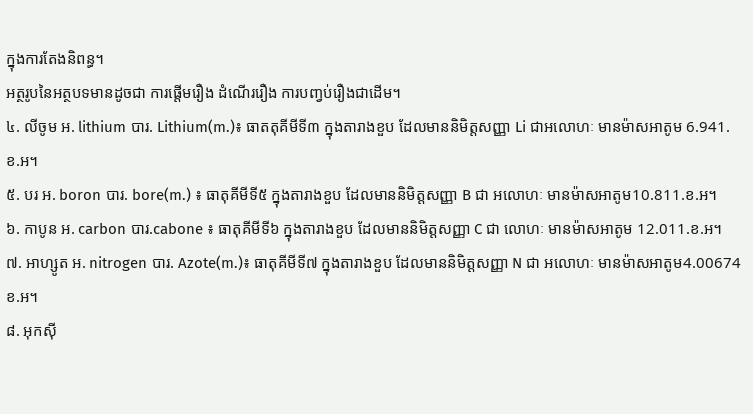ក្នុងការតែងនិពន្ធ។
អត្ថរូបនៃអត្ថបទមានដូចជា ការផ្តើមរឿង ដំណើររឿង ការបញ្វប់រឿងជាដើម។
៤. លីចូម អ. lithium បារ. Lithium(m.)៖ ធាតតុគីមីទី៣ ក្នុងតារាងខួប ដែលមាននិមិត្តសញ្ញា Li ជាអលោហៈ មានម៉ាសអាតូម 6.941.ខ.អ។
៥. បរ អ. boron បារ. bore(m.) ៖ ធាតុគីមីទី៥ ក្នុងតារាងខួប ដែលមាននិមិត្តសញ្ញា B ជា អលោហៈ មានម៉ាសអាតូម10.811.ខ.អ។
៦. កាបូន អ. carbon បារ.cabone ៖ ធាតុគីមីទី៦ ក្នុងតារាងខួប ដែលមាននិមិត្តសញ្ញា C ជា លោហៈ មានម៉ាសអាតូម 12.011.ខ.អ។
៧. អាហ្សូត អ. nitrogen បារ. Azote(m.)៖ ធាតុគីមីទី៧ ក្នុងតារាងខួប ដែលមាននិមិត្តសញ្ញា N ជា អលោហៈ មានម៉ាសអាតូម4.00674 ខ.អ។
៨. អុកស៊ី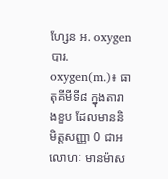ហ្សែន អ. oxygen បារ. oxygen(m.)៖ ធាតុគីមីទី៨ ក្នុងតារាងខួប ដែលមាននិមិត្តសញ្ញា 0 ជាអលោហៈ មានម៉ាស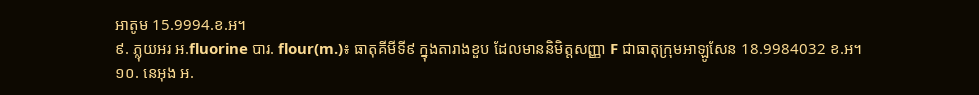អាតូម 15.9994.ខ.អ។
៩. ភ្លុយអរ អ.fluorine បារ. flour(m.)៖ ធាតុគីមីទី៩ ក្នុងតារាងខួប ដែលមាននិមិត្តសញ្ញា F ជាធាតុក្រុមអាឡូសែន 18.9984032 ខ.អ។
១០. នេអុង អ.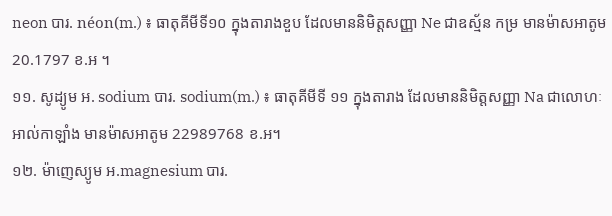neon បារ. néon(m.) ៖ ធាតុគីមីទី១០ ក្នុងតារាងខួប ដែលមាននិមិត្តសញ្ញា Ne ជាឧស្ម័ន កម្រ មានម៉ាសអាតូម 20.1797 ខ.អ ។
១១. សូដ្យូម អ. sodium បារ. sodium(m.) ៖ ធាតុគីមីទី ១១ ក្នុងតារាង ដែលមាននិមិត្តសញ្ញា Na ជាលោហៈ អាល់កាឡាំង មានម៉ាសអាតូម 22989768 ខ.អ។
១២. ម៉ាញេស្យូម អ.magnesium បារ.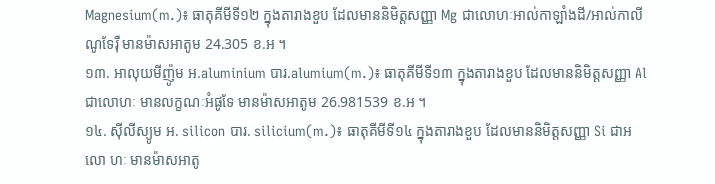Magnesium(m.)៖ ធាតុគីមីទី១២ ក្នុងតារាងខួប ដែលមាននិមិត្តសញ្ញា Mg ជាលោហៈអាល់កាឡាំងដី/អាល់កាលីណូទែរ៉ឺ មានម៉ាសអាតូម 24.305 ខ.អ ។
១៣. អាលុយមីញ៉ូម អ.aluminium បារ.alumium(m.)៖ ធាតុគីមីទី១៣ ក្នុងតារាងខួប ដែលមាននិមិត្តសញ្ញា Al ជាលោហៈ មានលក្ខណៈអំផូទែ មានម៉ាសអាតូម 26.981539 ខ.អ ។
១៤. ស៊ីលីស្យូម អ. silicon បារ. silicium(m.)៖ ធាតុគីមីទី១៤ ក្នុងតារាងខួប ដែលមាននិមិត្តសញ្ញា Si ជាអលោ ហៈ មានម៉ាសអាតូ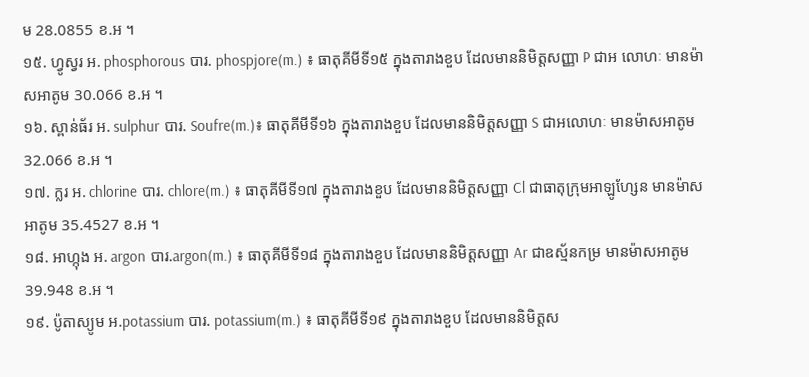ម 28.0855 ខ.អ ។
១៥. ហ្វូស្វរ អ. phosphorous បារ. phospjore(m.) ៖ ធាតុគីមីទី១៥ ក្នុងតារាងខួប ដែលមាននិមិត្តសញ្ញា P ជាអ លោហៈ មានម៉ាសអាតូម 30.066 ខ.អ ។
១៦. ស្ពាន់ធ័រ អ. sulphur បារ. Soufre(m.)៖ ធាតុគីមីទី១៦ ក្នុងតារាងខួប ដែលមាននិមិត្តសញ្ញា S ជាអលោហៈ មានម៉ាសអាតូម 32.066 ខ.អ ។
១៧. ក្លរ អ. chlorine បារ. chlore(m.) ៖ ធាតុគីមីទី១៧ ក្នុងតារាងខួប ដែលមាននិមិត្តសញ្ញា Cl ជាធាតុក្រុមអាឡូហ្សែន មានម៉ាសអាតូម 35.4527 ខ.អ ។
១៨. អាហ្កុង អ. argon បារ.argon(m.) ៖ ធាតុគីមីទី១៨ ក្នុងតារាងខួប ដែលមាននិមិត្តសញ្ញា Ar ជាឧស្ម័នកម្រ មានម៉ាសអាតូម 39.948 ខ.អ ។
១៩. ប៉ូតាស្យូម អ.potassium បារ. potassium(m.) ៖ ធាតុគីមីទី១៩ ក្នុងតារាងខួប ដែលមាននិមិត្តស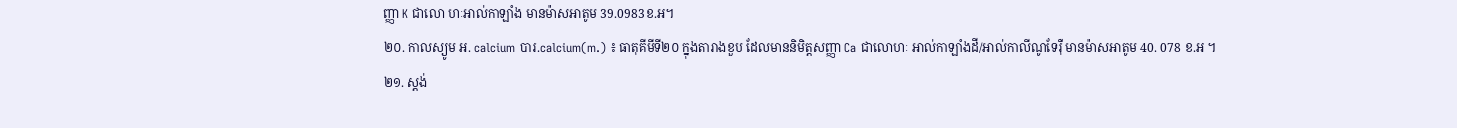ញ្ញា K ជាលោ ហៈអាល់កាឡាំង មានម៉ាសអាតូម 39.0983ខ.អ។
២០. កាលស្យូម អ. calcium បារ.calcium(m.) ៖ ធាតុគីមីទី២០ ក្នុងតារាងខួប ដែលមាននិមិត្តសញ្ញា Ca ជាលោហៈ អាល់កាឡាំងដី/អាល់កាលីណូទែរ៉ឺ មានម៉ាសអាតូម 40. 078 ខ.អ ។
២១. ស្តង់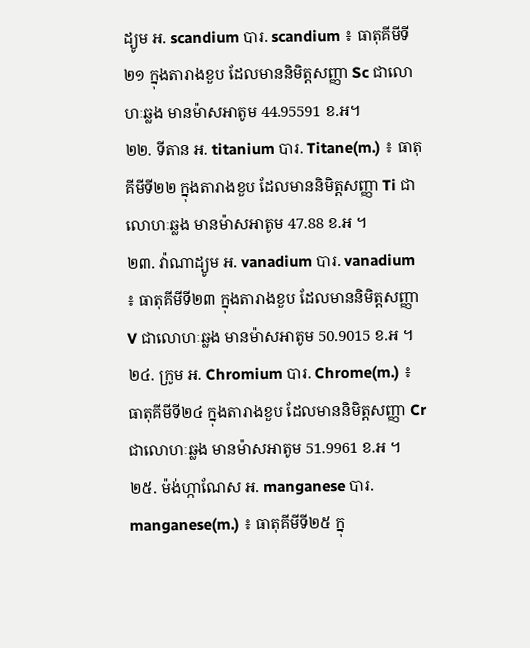ដ្យូម អ. scandium បារ. scandium ៖ ធាតុគីមីទី២១ ក្នុងតារាងខួប ដែលមាននិមិត្តសញ្ញា Sc ជាលោហៈឆ្លង មានម៉ាសអាតូម 44.95591 ខ.អ។
២២. ទីតាន អ. titanium បារ. Titane(m.) ៖ ធាតុគីមីទី២២ ក្នុងតារាងខួប ដែលមាននិមិត្តសញ្ញា Ti ជាលោហៈឆ្លង មានម៉ាសអាតូម 47.88 ខ.អ ។
២៣. វ៉ាណាដ្យូម អ. vanadium បារ. vanadium ៖ ធាតុគីមីទី២៣ ក្នុងតារាងខួប ដែលមាននិមិត្តសញ្ញា V ជាលោហៈឆ្លង មានម៉ាសអាតូម 50.9015 ខ.អ ។
២៤. ក្រូម អ. Chromium បារ. Chrome(m.) ៖ ធាតុគីមីទី២៤ ក្នុងតារាងខួប ដែលមាននិមិត្តសញ្ញា Cr ជាលោហៈឆ្លង មានម៉ាសអាតូម 51.9961 ខ.អ ។
២៥. ម៉ង់ហ្កាណែស អ. manganese បារ. manganese(m.) ៖ ធាតុគីមីទី២៥ ក្នុ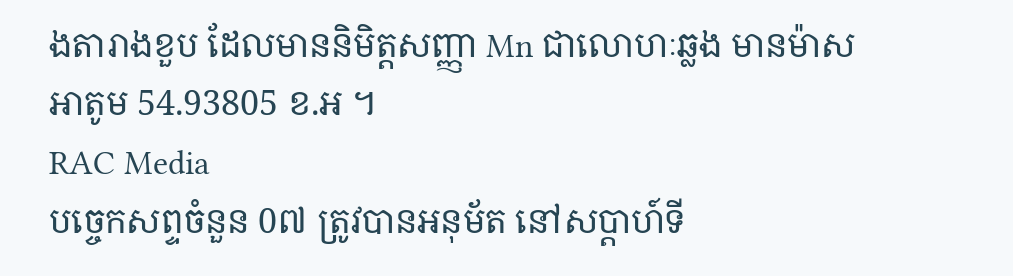ងតារាងខួប ដែលមាននិមិត្តសញ្ញា Mn ជាលោហៈឆ្លង មានម៉ាសអាតូម 54.93805 ខ.អ ។
RAC Media
បច្ចេកសព្ទចំនួន 0៧ ត្រូវបានអនុម័ត នៅសប្តាហ៍ទី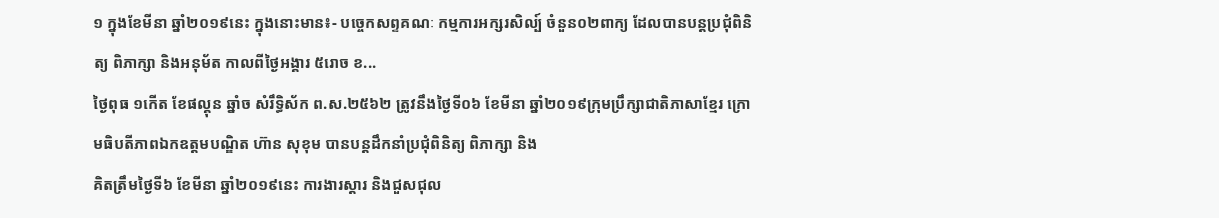១ ក្នុងខែមីនា ឆ្នាំ២០១៩នេះ ក្នុងនោះមាន៖- បច្ចេកសព្ទគណៈ កម្មការអក្សរសិល្ប៍ ចំនួន០២ពាក្យ ដែលបានបន្តប្រជុំពិនិត្យ ពិភាក្សា និងអនុម័ត កាលពីថ្ងៃអង្គារ ៥រោច ខ...
ថ្ងៃពុធ ១កេីត ខែផល្គុន ឆ្នាំច សំរឹទ្ធិស័ក ព.ស.២៥៦២ ត្រូវនឹងថ្ងៃទី០៦ ខែមីនា ឆ្នាំ២០១៩ក្រុមប្រឹក្សាជាតិភាសាខ្មែរ ក្រោមធិបតីភាពឯកឧត្តមបណ្ឌិត ហ៊ាន សុខុម បានបន្តដឹកនាំប្រជុំពិនិត្យ ពិភាក្សា និង
គិតត្រឹមថ្ងៃទី៦ ខែមីនា ឆ្នាំ២០១៩នេះ ការងារស្តារ និងជួសជុល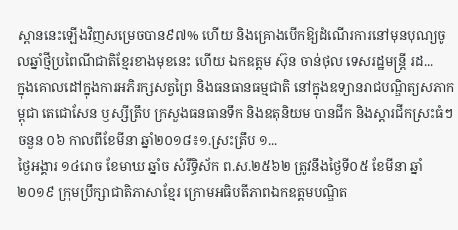ស្ពាននេះឡើងវិញសម្រេចបាន៩៧% ហើយ និងគ្រោងបើកឱ្យដំណើរការនៅមុនបុណ្យចូលឆ្នាំថ្មីប្រពៃណីជាតិខ្មែរខាងមុខនេះ ហើយ ឯកឧត្តម ស៊ុន ចាន់ថុល ទេសរដ្ឋមន្រ្តី រដ...
ក្នុងគោលដៅក្នុងការអភិរក្សសត្វព្រៃ និងធនធានធម្មជាតិ នៅក្នុងឧទ្យានរាជបណ្ឌិត្យសភាកម្ពុជា តេជោសែន ឫស្សីត្រឹប ក្រសួងធនធានទឹក និងឧតុនិយម បានជីក និងស្តារជីកស្រះធំៗចនួន ០៦ កាលពីខែមីនា ឆ្នាំ២០១៨៖១.ស្រះត្រឹប ១...
ថ្ងៃអង្គារ ១៤រោច ខែមាឃ ឆ្នាំច សំរឹទ្ធិស័ក ព.ស.២៥៦២ ត្រូវនឹងថ្ងៃទី០៥ ខែមីនា ឆ្នាំ២០១៩ ក្រុមប្រឹក្សាជាតិភាសាខ្មែរ ក្រោមអធិបតីភាពឯកឧត្តមបណ្ឌិត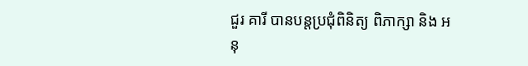ជួរ គារី បានបន្តប្រជុំពិនិត្យ ពិភាក្សា និង អនុ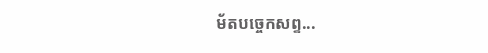ម័តបច្ចេកសព្ទ...